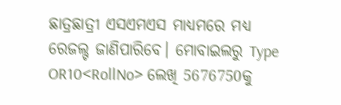ଛାତ୍ରଛାତ୍ରୀ ଏସଏମଏସ ମାଧ୍ୟମରେ ମଧ୍ୟ ରେଜଲ୍ଟ ଜାଣିପାରିବେ। ମୋବାଇଲରୁ Type OR10<RollNo> ଲେଖି 5676750କୁ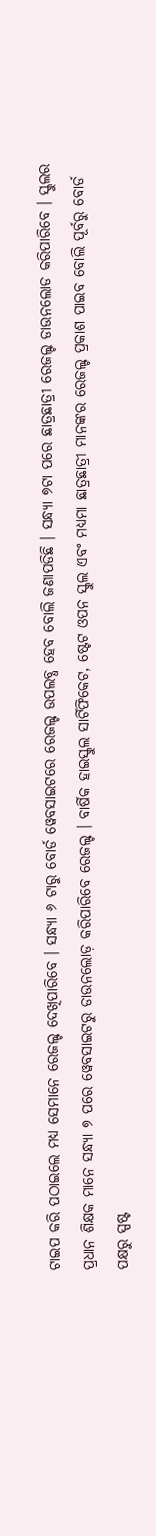ଟାଇପ କରି ପଠାଇଲେ ମଧ୍ଯ ସେମାନେ ରେଜଲ୍ଟ ଦେଖିପାରିବେ । ସନ୍ଧ୍ୟା ୬ ଟାରୁ ବୋର୍ଡ ୱେବସାଇଟରେ ରେଜଲ୍ଟ ଉପଲବ୍ଧ ହେବ ବୋଲି ଜଣାପଡିଛି । ସନ୍ଧ୍ୟା ୭ଟା ପରେ ଛାତ୍ରଛାତ୍ରୀ ରେଜଲ୍ଟ ଡାଉନଲୋଡ କରିପାରିବେ । ସ୍କୁଲର ପ୍ରଧାନ ଶିକ୍ଷକ ମାନେ ସନ୍ଧ୍ୟା ୭ ପରେ ୱେବସାଇଟରୁ ଡାଉନଲୋଡ଼ କରିପାରିବେ ରେଜଲ୍ଟ । ବାର୍ଷିକ ହାଇସ୍କୁଲ ସାର୍ଟିଫିକେଟ, ଷ୍ଟେଟ ଓପନ ସ୍କୁଲ ଏବଂ ମଧ୍ୟମା ଛାତ୍ରଛାତ୍ରୀ ମାନଙ୍କର ରେଜଲ୍ଟ ପ୍ରକାଶ ପାଇବ ବୋଲି ପୂର୍ବରୁ ବୋର୍ଡ ପକ୍ଷରୁ ସ୍ପଷ୍ଟ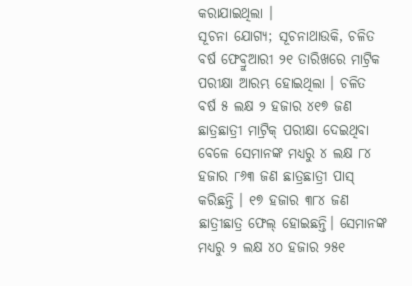କରାଯାଇଥିଲା ।
ସୂଚନା ଯୋଗ୍ୟ; ସୂଚନାଥାଉକି, ଚଳିତ ବର୍ଷ ଫେବ୍ରୁଆରୀ ୨୧ ତାରିଖରେ ମାଟ୍ରିକ ପରୀକ୍ଷା ଆରମ୍ଭ ହୋଇଥିଲା । ଚଳିତ ବର୍ଷ ୫ ଲକ୍ଷ ୨ ହଜାର ୪୧୭ ଜଣ ଛାତ୍ରଛାତ୍ରୀ ମାଟ୍ରିକ୍ ପରୀକ୍ଷା ଦେଇଥିବା ବେଳେ ସେମାନଙ୍କ ମଧ୍ୟରୁ ୪ ଲକ୍ଷ ୮୪ ହଜାର ୮୬୩ ଜଣ ଛାତ୍ରଛାତ୍ରୀ ପାସ୍ କରିଛନ୍ତି । ୧୭ ହଜାର ୩୮୪ ଜଣ ଛାତ୍ରୀଛାତ୍ର ଫେଲ୍ ହୋଇଛନ୍ତି। ସେମାନଙ୍କ ମଧ୍ୟରୁ ୨ ଲକ୍ଷ ୪୦ ହଜାର ୨୫୧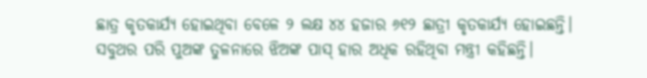ଛାତ୍ର କୃତକାର୍ଯ୍ୟ ହୋଇଥିବା ବେଳେ ୨ ଲକ୍ଷ ୪୪ ହଜାର ୬୧୨ ଛାତ୍ରୀ କୃତକାର୍ଯ୍ୟ ହୋଇଛନ୍ତି। ସବୁଥର ପରି ପୁଅଙ୍କ ତୁଳନାରେ ଝିଅଙ୍କ ପାସ୍ ହାର ଅଧିକ ରହିଥିବା ମନ୍ତ୍ରୀ କହିଛନ୍ତି।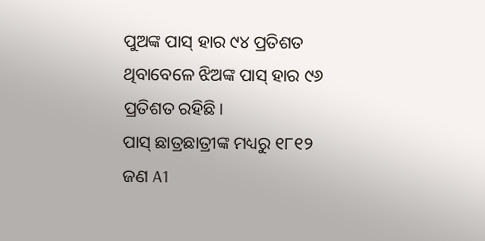ପୁଅଙ୍କ ପାସ୍ ହାର ୯୪ ପ୍ରତିଶତ ଥିବାବେଳେ ଝିଅଙ୍କ ପାସ୍ ହାର ୯୬ ପ୍ରତିଶତ ରହିଛି।
ପାସ୍ ଛାତ୍ରଛାତ୍ରୀଙ୍କ ମଧ୍ୟରୁ ୧୮୧୨ ଜଣ A1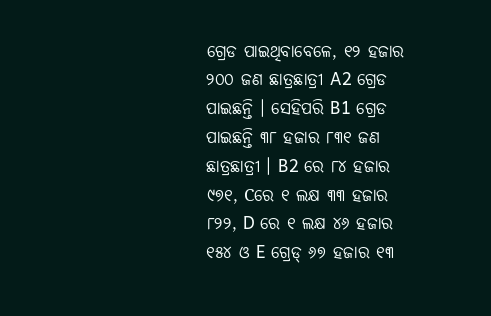ଗ୍ରେଡ ପାଇଥିବାବେଳେ, ୧୨ ହଜାର ୨୦୦ ଜଣ ଛାତ୍ରଛାତ୍ରୀ A2 ଗ୍ରେଡ ପାଇଛନ୍ତି । ସେହିପରି B1 ଗ୍ରେଡ ପାଇଛନ୍ତି ୩୮ ହଜାର ୮୩୧ ଜଣ ଛାତ୍ରଛାତ୍ରୀ । B2 ରେ ୮୪ ହଜାର ୯୭୧, Cରେ ୧ ଲକ୍ଷ ୩୩ ହଜାର ୮୨୨, D ରେ ୧ ଲକ୍ଷ ୪୬ ହଜାର ୧୫୪ ଓ E ଗ୍ରେଡ୍ ୬୭ ହଜାର ୧୩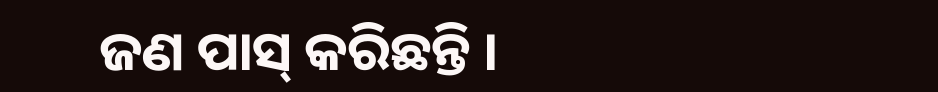ଜଣ ପାସ୍ କରିଛନ୍ତି ।